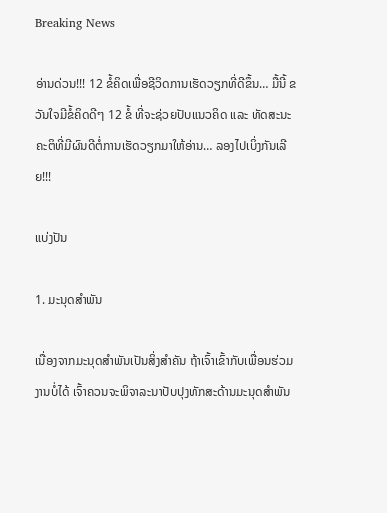Breaking News

ອ່ານດ່ວນ!!! 12 ຂໍ້ຄິດເພື່ອຊີວິດການເຮັດວຽກທີ່ດີຂຶ້ນ… ມື້ນີ້ ຂວັນໃຈມີຂໍ້ຄິດດີໆ 12 ຂໍ້ ທີ່ຈະຊ່ວຍປັບແນວຄິດ ແລະ ທັດສະນະຄະຕິທີ່ມີຜົນດີຕໍ່ການເຮັດວຽກມາໃຫ້ອ່ານ… ລອງໄປເບິ່ງກັນເລີຍ!!!

ແບ່ງປັນ

1. ມະນຸດສໍາພັນ

ເນື່ອງຈາກມະນຸດສໍາພັນເປັນສິ່ງສໍາຄັນ ຖ້າເຈົ້າເຂົ້າກັບເພື່ອນຮ່ວມງານບໍ່ໄດ້ ເຈົ້າຄວນຈະພິຈາລະນາປັບປຸງທັກສະດ້ານມະນຸດສໍາພັນ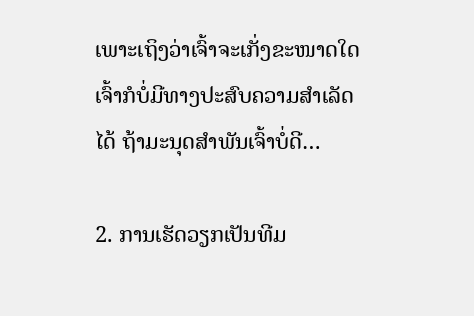ເພາະເຖິງວ່າເຈົ້າຈະເກັ່ງຂະໜາດໃດ ເຈົ້າກໍບໍ່ມີທາງປະສົບຄວາມສໍາເລັດໄດ້ ຖ້າມະນຸດສໍາພັນເຈົ້າບໍ່ດີ…

2. ການເຮັດວຽກເປັນທີມ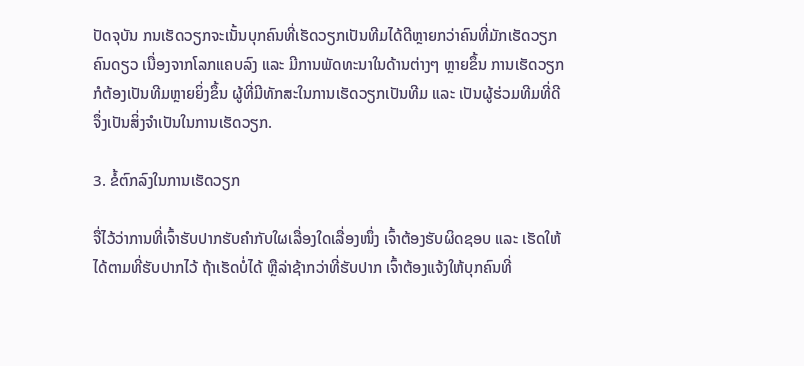ປັດຈຸບັນ ກນເຮັດວຽກຈະເນັ້ນບຸກຄົນທີ່ເຮັດວຽກເປັນທີມໄດ້ດີຫຼາຍກວ່າຄົນທີ່ມັກເຮັດວຽກຄົນດຽວ ເນື່ອງຈາກໂລກແຄບລົງ ແລະ ມີການພັດທະນາໃນດ້ານຕ່າງໆ ຫຼາຍຂຶ້ນ ການເຮັດວຽກກໍຕ້ອງເປັນທີມຫຼາຍຍິ່ງຂຶ້ນ ຜູ້ທີ່ມີທັກສະໃນການເຮັດວຽກເປັນທີມ ແລະ ເປັນຜູ້ຮ່ວມທີມທີ່ດີ ຈຶ່ງເປັນສິ່ງຈໍາເປັນໃນການເຮັດວຽກ.

3. ຂໍ້ຕົກລົງໃນການເຮັດວຽກ

ຈື່ໄວ້ວ່າການທີ່ເຈົ້າຮັບປາກຮັບຄໍາກັບໃຜເລື່ອງໃດເລື່ອງໜຶ່ງ ເຈົ້າຕ້ອງຮັບຜິດຊອບ ແລະ ເຮັດໃຫ້ໄດ້ຕາມທີ່ຮັບປາກໄວ້ ຖ້າເຮັດບໍ່ໄດ້ ຫຼືລ່າຊ້າກວ່າທີ່ຮັບປາກ ເຈົ້າຕ້ອງແຈ້ງໃຫ້ບຸກຄົນທີ່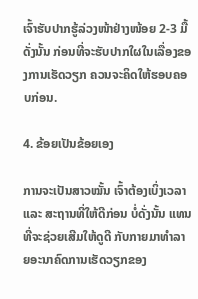ເຈົ້າຮັບປາກຮູ້ລ່ວງໜ້າຢ່າງໜ້ອຍ 2-3 ມື້ ດັ່ງນັ້ນ ກ່ອນທີ່ຈະຮັບປາກໃຜໃນເລື່ອງຂອງການເຮັດວຽກ ຄວນຈະຄິດໃຫ້ຮອບຄອບກ່ອນ.

4. ຂ້ອຍເປັນຂ້ອຍເອງ

ການຈະເປັນສາວໝັ້ນ ເຈົ້າຕ້ອງເບິ່ງເວລາ ແລະ ສະຖານທີ່ໃຫ້ດີກ່ອນ ບໍ່ດັ່ງນັ້ນ ແທນທີ່ຈະຊ່ວຍເສີມໃຫ້ດູດີ ກັບກາຍມາທໍາລາຍອະນາຄົດການເຮັດວຽກຂອງ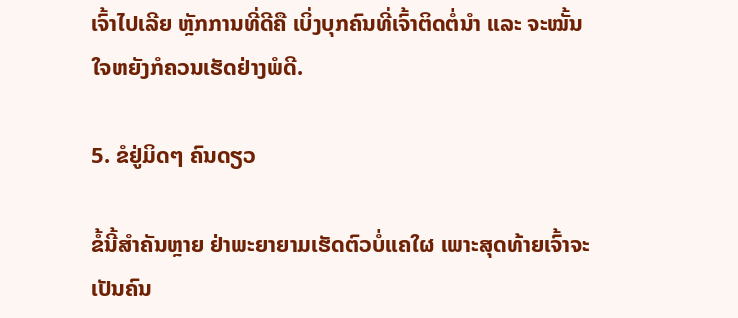ເຈົ້າໄປເລີຍ ຫຼັກການທີ່ດີຄື ເບິ່ງບຸກຄົນທີ່ເຈົ້າຕິດຕໍ່ນໍາ ແລະ ຈະໝັ້ນໃຈຫຍັງກໍຄວນເຮັດຢ່າງພໍດີ.

5. ຂໍຢູ່ມິດໆ ຄົນດຽວ

ຂໍ້ນີ້ສໍາຄັນຫຼາຍ ຢ່າພະຍາຍາມເຮັດຕົວບໍ່ແຄໃຜ ເພາະສຸດທ້າຍເຈົ້າຈະເປັນຄົນ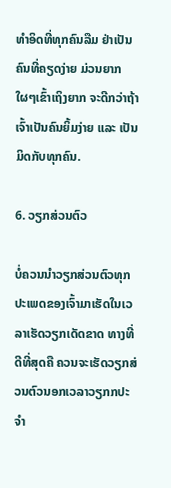ທໍາອິດທີ່ທຸກຄົນລືມ ຢ່າເປັນຄົນທີ່ຄຽດງ່າຍ ມ່ວນຍາກ ໃຜໆເຂົ້າເຖິງຍາກ ຈະດີກວ່າຖ້າເຈົ້າເປັນຄົນຍິ້ມງ່າຍ ແລະ ເປັນມິດກັບທຸກຄົນ.

6. ວຽກສ່ວນຕົວ

ບໍ່ຄວນນໍາວຽກສ່ວນຕົວທຸກປະເພດຂອງເຈົ້າມາເຮັດໃນເວລາເຮັດວຽກເດັດຂາດ ທາງທີ່ດີທີ່ສຸດຄື ຄວນຈະເຮັດວຽກສ່ວນຕົວນອກເວລາວຽກກປະຈໍາ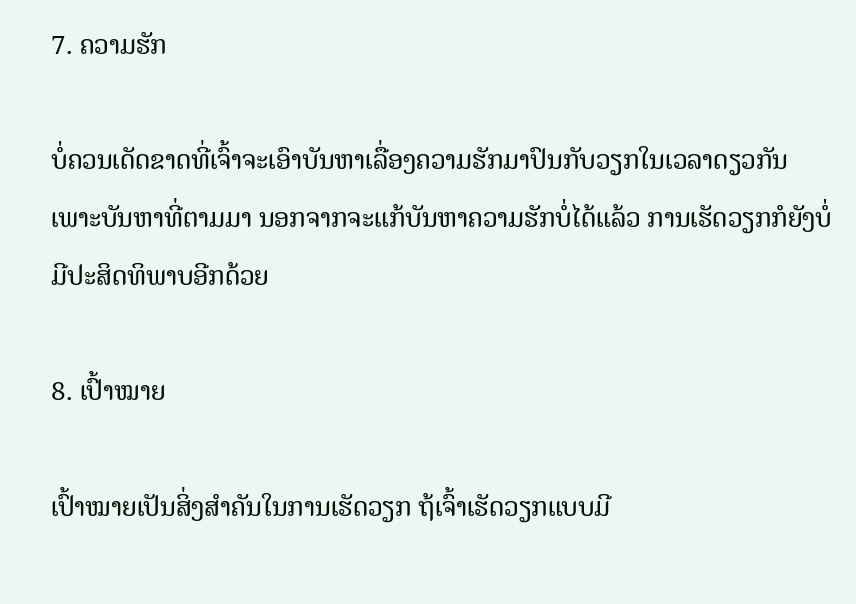7. ຄວາມຮັກ

ບໍ່ຄວນເດັດຂາດທີ່ເຈົ້າຈະເອົາບັນຫາເລື່ອງຄວາມຮັກມາປົນກັບວຽກໃນເວລາດຽວກັນ ເພາະບັນຫາທີ່ຕາມມາ ນອກຈາກຈະແກ້ບັນຫາຄວາມຮັກບໍ່ໄດ້ແລ້ວ ການເຮັດວຽກກໍຍັງບໍ່ມີປະສິດທິພາບອີກດ້ວຍ

8. ເປົ້າໝາຍ

ເປົ້າໝາຍເປັນສິ່ງສໍາຄັນໃນການເຮັດວຽກ ຖ້ເຈົ້າເຮັດວຽກແບບມີ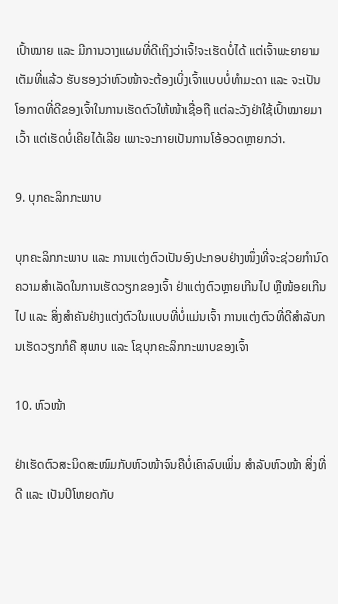ເປົ້າໝາຍ ແລະ ມີການວາງແຜນທີ່ດີເຖິງວ່າເຈົ້!ຈະເຮັດບໍ່ໄດ້ ແຕ່ເຈົ້າພະຍາຍາມເຕັມທີ່ແລ້ວ ຮັບຮອງວ່າຫົວໜ້າຈະຕ້ອງເບິ່ງເຈົ້າແບບບໍ່ທໍາມະດາ ແລະ ຈະເປັນໂອກາດທີ່ດີຂອງເຈົ້າໃນການເຮັດຕົວໃຫ້ໜ້າເຊື່ອຖື ແຕ່ລະວັງຢ່າໃຊ້ເປົ້າໝາຍມາເວົ້າ ແຕ່ເຮັດບໍ່ເຄີຍໄດ້ເລີຍ ເພາະຈະກາຍເປັນການໂອ້ອວດຫຼາຍກວ່າ.

9. ບຸກຄະລິກກະພາບ

ບຸກຄະລິກກະພາບ ແລະ ການແຕ່ງຕົວເປັນອົງປະກອບຢ່າງໜຶ່ງທີ່ຈະຊ່ວຍກໍານົດຄວາມສໍາເລັດໃນການເຮັດວຽກຂອງເຈົ້າ ຢ່າແຕ່ງຕົວຫຼາຍເກີນໄປ ຫຼືໜ້ອຍເກີນໄປ ແລະ ສິ່ງສໍາຄັນຢ່າງແຕ່ງຕົວໃນແບບທີ່ບໍ່ແມ່ນເຈົ້າ ການແຕ່ງຕົວທີ່ດີສໍາລັບກນເຮັດວຽກກໍຄື ສຸພາບ ແລະ ໂຊບຸກຄະລິກກະພາບຂອງເຈົ້າ

10. ຫົວໜ້າ

ຢ່າເຮັດຕົວສະນິດສະໜົມກັບຫົວໜ້າຈົນຄືບໍ່ເຄົາລົບເພິ່ນ ສໍາລັບຫົວໜ້າ ສິ່ງທີ່ດີ ແລະ ເປັນປິໂຫຍດກັບ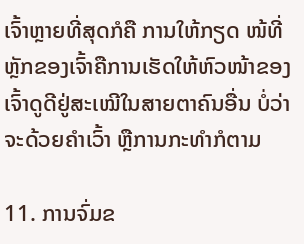ເຈົ້າຫຼາຍທີ່ສຸດກໍຄື ການໃຫ້ກຽດ ໜ້ທີ່ຫຼັກຂອງເຈົ້າຄືການເຮັດໃຫ້ຫົວໜ້າຂອງເຈົ້າດູດີຢູ່ສະເໝີໃນສາຍຕາຄົນອື່ນ ບໍ່ວ່າຈະດ້ວຍຄໍາເວົ້າ ຫຼືການກະທໍາກໍຕາມ

11. ການຈົ່ມຂ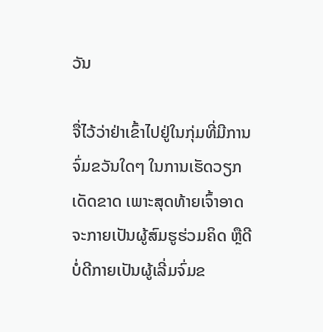ວັນ

ຈື່ໄວ້ວ່າຢ່າເຂົ້າໄປຢູ່ໃນກຸ່ມທີ່ມີການຈົ່ມຂວັນໃດໆ ໃນການເຮັດວຽກເດັດຂາດ ເພາະສຸດທ້າຍເຈົ້າອາດຈະກາຍເປັນຜູ້ສົມຮູຮ່ວມຄິດ ຫຼືດີບໍ່ດີກາຍເປັນຜູ້ເລີ່ມຈົ່ມຂ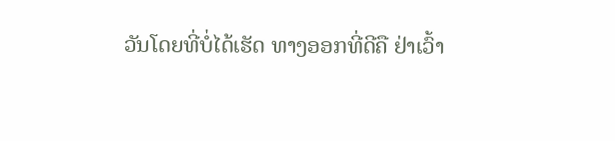ວັນໂດຍທີ່ບໍ່ໄດ້ເຮັດ ທາງອອກທີ່ດີຄື ຢ່າເວົ້າ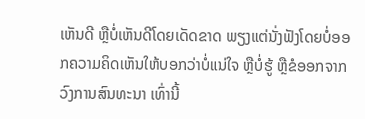ເຫັນດີ ຫຼືບໍ່ເຫັນດີໂດຍເດັດຂາດ ພຽງແຕ່ນັ່ງຟັງໂດຍບໍ່ອອກຄວາມຄິດເຫັນໃຫ້ບອກວ່າບໍ່ແນ່ໃຈ ຫຼືບໍ່ຮູ້ ຫຼືຂໍອອກຈາກວົງການສົນທະນາ ເທົ່ານີ້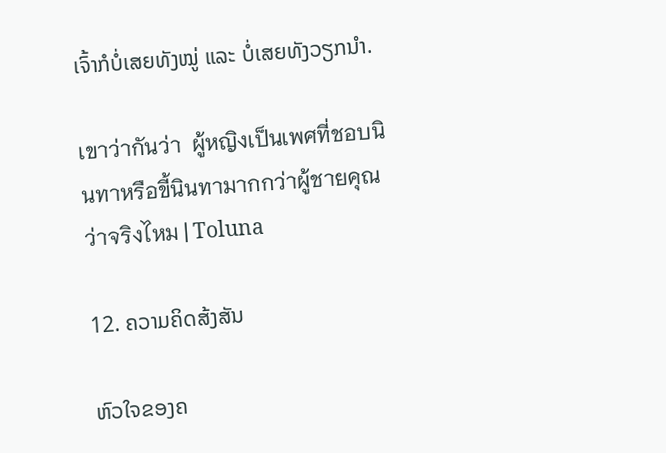ເຈົ້າກໍບໍ່ເສຍທັງໝູ່ ແລະ ບໍ່ເສຍທັງວຽກນໍາ.

เขาว่ากันว่า  ผู้หญิงเป็นเพศที่ชอบนินทาหรือขี้นินทามากกว่าผู้ชายคุณว่าจริงไหม | Toluna

12. ຄວາມຄິດສ້ງສັນ

ຫົວໃຈຂອງຄ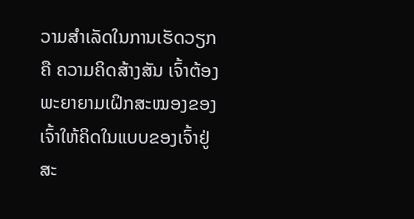ວາມສໍາເລັດໃນການເຮັດວຽກຄື ຄວາມຄິດສ້າງສັນ ເຈົ້າຕ້ອງພະຍາຍາມເຝິກສະໝອງຂອງເຈົ້າໃຫ້ຄິດໃນແບບຂອງເຈົ້າຢູ່ສະ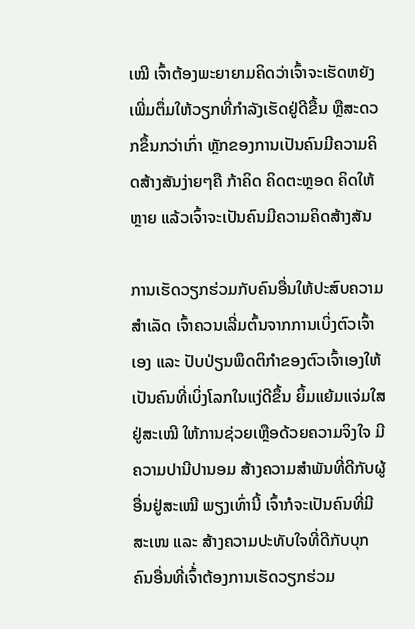ເໝີ ເຈົ້າຕ້ອງພະຍາຍາມຄິດວ່າເຈົ້າຈະເຮັດຫຍັງເພີ່ມຕຶ່ມໃຫ້ວຽກທີ່ກໍາລັງເຮັດຢູ່ດີຂື້ນ ຫຼືສະດວກຂຶ້ນກວ່າເກົ່າ ຫຼັກຂອງການເປັນຄົນມີຄວາມຄິດສ້າງສັນງ່າຍໆຄື ກ້າຄິດ ຄິດຕະຫຼອດ ຄິດໃຫ້ຫຼາຍ ແລ້ວເຈົ້າຈະເປັນຄົນມີຄວາມຄິດສ້າງສັນ

ການເຮັດວຽກຮ່ວມກັບຄົນອື່ນໃຫ້ປະສົບຄວາມສໍາເລັດ ເຈົ້າຄວນເລີ່ມຕົ້ນຈາກການເບິ່ງຕົວເຈົ້າເອງ ແລະ ປັບປ່ຽນພຶດຕິກໍາຂອງຕົວເຈົ້າເອງໃຫ້ເປັນຄົນທີ່ເບິ່ງໂລກໃນແງ່ດີຂຶ້ນ ຍິ້ມແຍ້ມແຈ່ມໃສຢູ່ສະເໝີ ໃຫ້ການຊ່ວຍເຫຼືອດ້ວຍຄວາມຈິງໃຈ ມີຄວາມປານີປານອມ ສ້າງຄວາມສໍາພັນທີ່ດີກັບຜູ້ອື່ນຢູ່ສະເໝີ ພຽງເທົ່ານີ້ ເຈົ້າກໍຈະເປັນຄົນທີ່ມີສະເໜ ແລະ ສ້າງຄວາມປະທັບໃຈທີ່ດີກັບບຸກຄົນອື່ນທີ່ເຈົ້່າຕ້ອງການເຮັດວຽກຮ່ວມ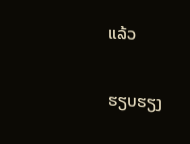ແລ້ວ

ຮຽບຮຽງ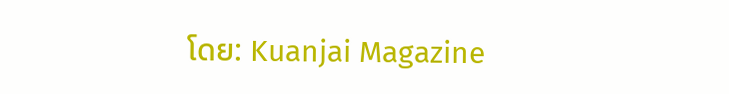ໂດຍ: Kuanjai Magazine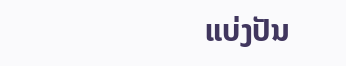ແບ່ງປັນ